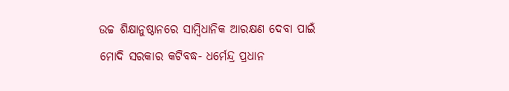ଉଚ୍ଚ ଶିକ୍ଷାନୁଷ୍ଠାନରେ ସାମ୍ବିଧାନିକ ଆରକ୍ଷଣ ଦେବା ପାଇଁ ମୋଦି ସରକାର କଟିବଦ୍ଧ- ଧର୍ମେନ୍ଦ୍ର ପ୍ରଧାନ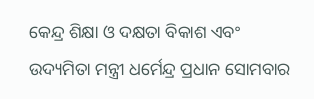କେନ୍ଦ୍ର ଶିକ୍ଷା ଓ ଦକ୍ଷତା ବିକାଶ ଏବଂ ଉଦ୍ୟମିତା ମନ୍ତ୍ରୀ ଧର୍ମେନ୍ଦ୍ର ପ୍ରଧାନ ସୋମବାର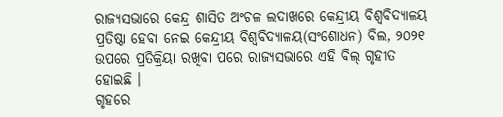ରାଜ୍ୟସଭାରେ କେନ୍ଦ୍ର ଶାସିତ ଅଂଚଳ ଲଦାଖରେ କେନ୍ଦ୍ରୀୟ ବିଶ୍ୱବିଦ୍ୟାଳୟ ପ୍ରତିଷ୍ଠା ହେବା ନେଇ କେନ୍ଦ୍ରୀୟ ବିଶ୍ୱବିଦ୍ୟାଳୟ(ସଂଶୋଧନ) ବିଲ, ୨୦୨୧ ଉପରେ ପ୍ରତିକ୍ରିୟା ରଖିବା ପରେ ରାଜ୍ୟସଭାରେ ଏହି ବିଲ୍ ଗୃହୀତ ହୋଇଛି ।
ଗୃହରେ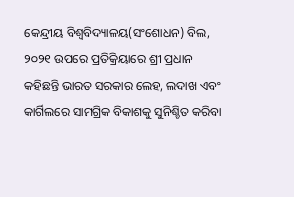କେନ୍ଦ୍ରୀୟ ବିଶ୍ୱବିଦ୍ୟାଳୟ(ସଂଶୋଧନ) ବିଲ, ୨୦୨୧ ଉପରେ ପ୍ରତିକ୍ରିୟାରେ ଶ୍ରୀ ପ୍ରଧାନ କହିଛନ୍ତି ଭାରତ ସରକାର ଲେହ, ଲଦାଖ ଏବଂ କାର୍ଗିଲରେ ସାମଗ୍ରିକ ବିକାଶକୁ ସୁନିଶ୍ଚିତ କରିବା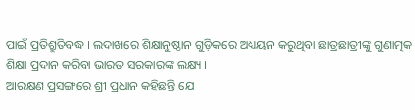ପାଇଁ ପ୍ରତିଶ୍ରୁତିବଦ୍ଧ । ଲଦାଖରେ ଶିକ୍ଷାନୁଷ୍ଠାନ ଗୁଡ଼ିକରେ ଅଧ୍ୟୟନ କରୁଥିବା ଛାତ୍ରଛାତ୍ରୀଙ୍କୁ ଗୁଣାତ୍ମକ ଶିକ୍ଷା ପ୍ରଦାନ କରିବା ଭାରତ ସରକାରଙ୍କ ଲକ୍ଷ୍ୟ ।
ଆରକ୍ଷଣ ପ୍ରସଙ୍ଗରେ ଶ୍ରୀ ପ୍ରଧାନ କହିଛନ୍ତି ଯେ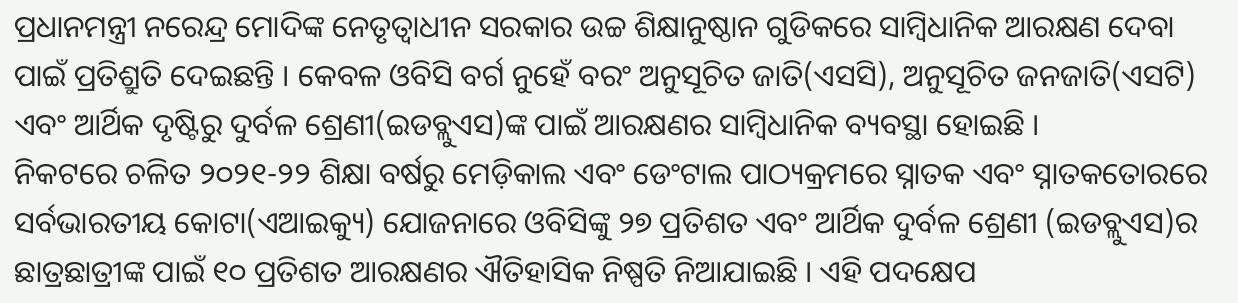ପ୍ରଧାନମନ୍ତ୍ରୀ ନରେନ୍ଦ୍ର ମୋଦିଙ୍କ ନେତୃତ୍ୱାଧୀନ ସରକାର ଉଚ୍ଚ ଶିକ୍ଷାନୁଷ୍ଠାନ ଗୁଡିକରେ ସାମ୍ବିଧାନିକ ଆରକ୍ଷଣ ଦେବା ପାଇଁ ପ୍ରତିଶ୍ରୁତି ଦେଇଛନ୍ତି । କେବଳ ଓବିସି ବର୍ଗ ନୁହେଁ ବରଂ ଅନୁସୂଚିତ ଜାତି(ଏସସି), ଅନୁସୂଚିତ ଜନଜାତି(ଏସଟି) ଏବଂ ଆର୍ଥିକ ଦୃଷ୍ଟିରୁ ଦୁର୍ବଳ ଶ୍ରେଣୀ(ଇଡବ୍ଲୁଏସ)ଙ୍କ ପାଇଁ ଆରକ୍ଷଣର ସାମ୍ବିଧାନିକ ବ୍ୟବସ୍ଥା ହୋଇଛି ।
ନିକଟରେ ଚଳିତ ୨୦୨୧-୨୨ ଶିକ୍ଷା ବର୍ଷରୁ ମେଡ଼ିକାଲ ଏବଂ ଡେଂଟାଲ ପାଠ୍ୟକ୍ରମରେ ସ୍ନାତକ ଏବଂ ସ୍ନାତକତୋରରେ ସର୍ବଭାରତୀୟ କୋଟା(ଏଆଇକ୍ୟୁ) ଯୋଜନାରେ ଓବିସିଙ୍କୁ ୨୭ ପ୍ରତିଶତ ଏବଂ ଆର୍ଥିକ ଦୁର୍ବଳ ଶ୍ରେଣୀ (ଇଡବ୍ଲୁଏସ)ର ଛାତ୍ରଛାତ୍ରୀଙ୍କ ପାଇଁ ୧୦ ପ୍ରତିଶତ ଆରକ୍ଷଣର ଐତିହାସିକ ନିଷ୍ପତି ନିଆଯାଇଛି । ଏହି ପଦକ୍ଷେପ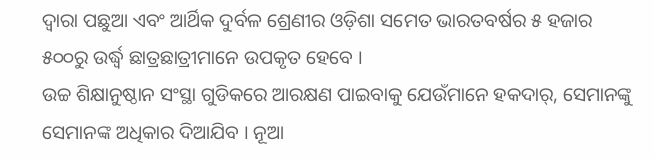ଦ୍ୱାରା ପଛୁଆ ଏବଂ ଆର୍ଥିକ ଦୁର୍ବଳ ଶ୍ରେଣୀର ଓଡ଼ିଶା ସମେତ ଭାରତବର୍ଷର ୫ ହଜାର ୫୦୦ରୁ ଉର୍ଦ୍ଧ୍ୱ ଛାତ୍ରଛାତ୍ରୀମାନେ ଉପକୃତ ହେବେ ।
ଉଚ୍ଚ ଶିକ୍ଷାନୁଷ୍ଠାନ ସଂସ୍ଥା ଗୁଡିକରେ ଆରକ୍ଷଣ ପାଇବାକୁ ଯେଉଁମାନେ ହକଦାର୍, ସେମାନଙ୍କୁ ସେମାନଙ୍କ ଅଧିକାର ଦିଆଯିବ । ନୂଆ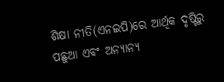ଶିକ୍ଷା ନୀତି(ଏନଇପି)ରେ ଆର୍ଥିକ ଦୃଷ୍ଟିରୁ ପଛୁଆ ଏବଂ ଅନ୍ୟାନ୍ୟ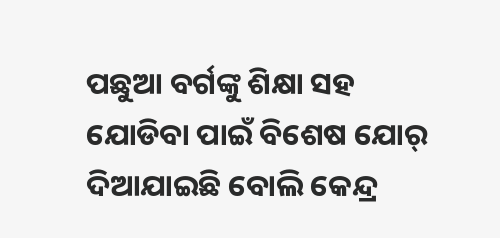ପଛୁଆ ବର୍ଗଙ୍କୁ ଶିକ୍ଷା ସହ ଯୋଡିବା ପାଇଁ ବିଶେଷ ଯୋର୍ ଦିଆଯାଇଛି ବୋଲି କେନ୍ଦ୍ର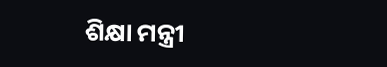ଶିକ୍ଷା ମନ୍ତ୍ରୀ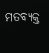ମତବ୍ୟକ୍ତ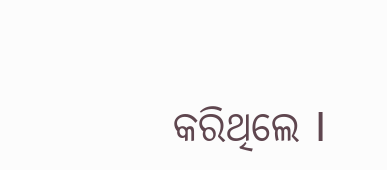କରିଥିଲେ I